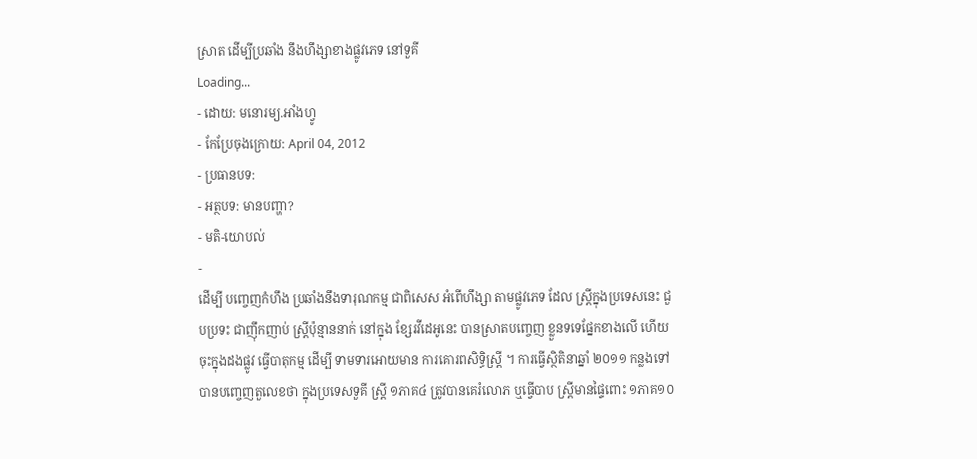ស្រាត ដើម្បីប្រឆាំង នឹងហឹង្សាខាងផ្លូវភេទ នៅទួគី
Loading...
- ដោយ: មនោរម្យ.អាំងហ្វូ
- កែប្រែចុងក្រោយ: April 04, 2012
- ប្រធានបទ:
- អត្ថបទ: មានបញ្ហា?
- មតិ-យោបល់
-
ដើម្បី បញ្ចេញកំហឹង ប្រឆាំងនឹងទារុណកម្ម ជាពិសេស អំពើហឹង្សា តាមផ្លូវភេទ ដែល ស្រ្ដីក្នុងប្រទេសនេះ ជួបប្រទះ ជាញ៉ឹកញាប់ ស្រ្ដីប៉ុន្មាននាក់ នៅក្នុង ខ្សែរវីដេអូនេះ បានស្រាតបញ្ចេញ ខ្លួនទទេផ្នែកខាងលើ ហើយ ចុះក្នុងដងផ្លូវ ធ្វើបាតុកម្ម ដើម្បី ទាមទារអោយមាន ការគោរពសិទ្ធិស្រ្តី ។ ការធ្វើស្ថិតិនាឆ្នាំ ២០១១ កន្លងទៅ បានបញ្ចេញតួលេខថា ក្នុងប្រទេសទួគី ស្រ្ដី ១ភាគ៤ ត្រូវបានគេរំលោភ ឬធ្វើបាប ស្រ្តីមានផ្ទៃពោះ ១ភាគ១០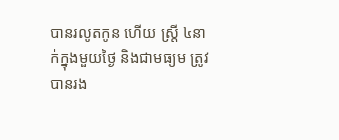បានរលូតកូន ហើយ ស្រ្តី ៤នាក់ក្នុងមួយថ្ងៃ និងជាមធ្យម ត្រូវបានរង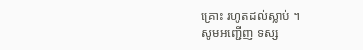គ្រោះ រហូតដល់ស្លាប់ ។
សូមអញ្ជើញ ទស្ស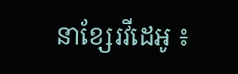នាខ្សែរវីដេអូ ៖